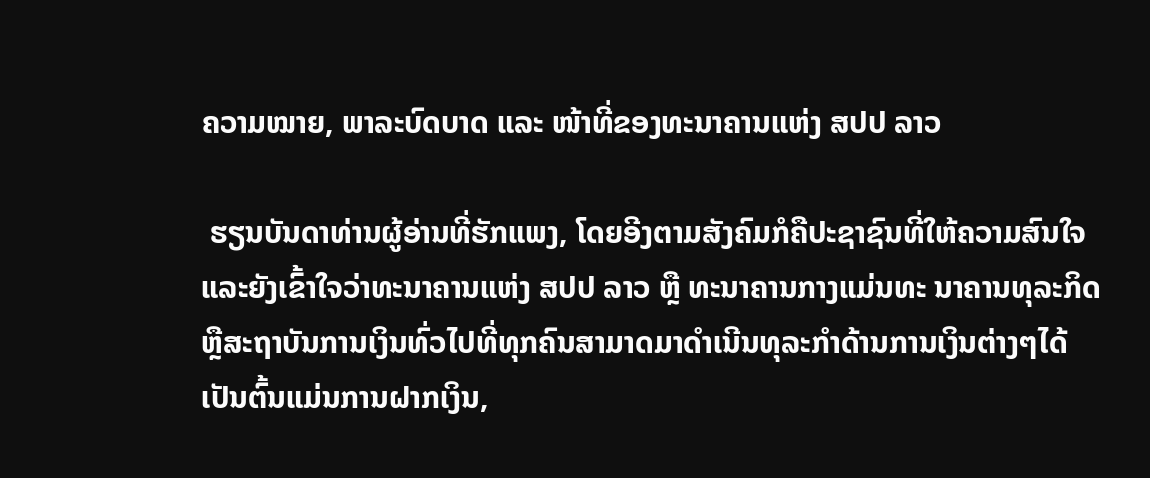ຄວາມໝາຍ, ພາລະບົດບາດ ແລະ ໜ້າທີ່ຂອງທະນາຄານແຫ່ງ ສປປ ລາວ

 ຮຽນບັນດາທ່ານຜູ້ອ່ານທີ່ຮັກແພງ, ໂດຍອີງຕາມສັງຄົມກໍຄືປະຊາຊົນທີ່ໃຫ້ຄວາມສົນໃຈ ແລະຍັງເຂົ້າໃຈວ່າທະນາຄານແຫ່ງ ສປປ ລາວ ຫຼື ທະນາຄານກາງແມ່ນທະ ນາຄານທຸລະກິດ ຫຼືສະຖາບັນການເງິນທົ່ວໄປທີ່ທຸກຄົນສາມາດມາດໍາເນີນທຸລະກໍາດ້ານການເງິນຕ່າງໆໄດ້ເປັນຕົ້ນແມ່ນການຝາກເງິນ,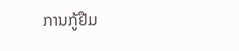ການກູ້ຢືມ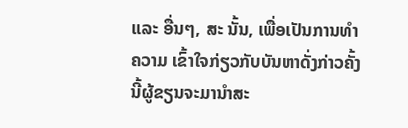ແລະ ອື່ນໆ, ສະ ນັ້ນ, ເພື່ອເປັນການທໍາຄວາມ ເຂົ້າໃຈກ່ຽວກັບບັນຫາດັ່ງກ່າວຄັ້ງ ນີ້ຜູ້ຂຽນຈະມານໍາສະ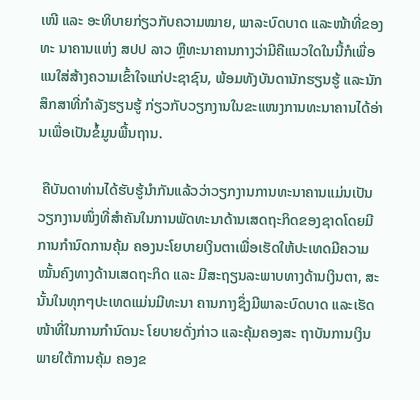ເໜີ ແລະ ອະທິບາຍກ່ຽວກັບຄວາມໝາຍ, ພາລະບົດບາດ ແລະໜ້າທີ່ຂອງທະ ນາຄານແຫ່ງ ສປປ ລາວ ຫຼືທະນາຄານກາງວ່າມີຄືແນວໃດໃນນີ້ກໍເພື່ອແນໃສ່ສ້າງຄວາມເຂົ້າໃຈແກ່ປະຊາຊົນ, ພ້ອມທັງບັນດານັກຮຽນຮູ້ ແລະນັກສຶກສາທີ່ກໍາລັງຮຽນຮູ້ ກ່ຽວກັບວຽກງານໃນຂະແໜງການທະນາຄານໄດ້ອ່ານເພື່ອເປັນຂໍ້ມູນພື້ນຖານ.

 ຄືບັນດາທ່ານໄດ້ຮັບຮູ້ນໍາກັນແລ້ວວ່າວຽກງານການທະນາຄານແມ່ນເປັນວຽກງານໜຶ່ງທີ່ສໍາຄັນໃນການພັດທະນາດ້ານເສດຖະກິດຂອງຊາດໂດຍມີການກໍານົດການຄຸ້ມ ຄອງນະໂຍບາຍເງິນຕາເພື່ອເຮັດໃຫ້ປະເທດມີຄວາມໝັ້ນຄົງທາງດ້ານເສດຖະກິດ ແລະ ມີສະຖຽນລະພາບທາງດ້ານເງິນຕາ, ສະນັ້ນໃນທຸກໆປະເທດແມ່ນມີທະນາ ຄານກາງຊຶ່ງມີພາລະບົດບາດ ແລະເຮັດໜ້າທີ່ໃນການກໍານົດນະ ໂຍບາຍດັ່ງກ່າວ ແລະຄຸ້ມຄອງສະ ຖາບັນການເງິນ ພາຍໃຕ້ການຄຸ້ມ ຄອງຂ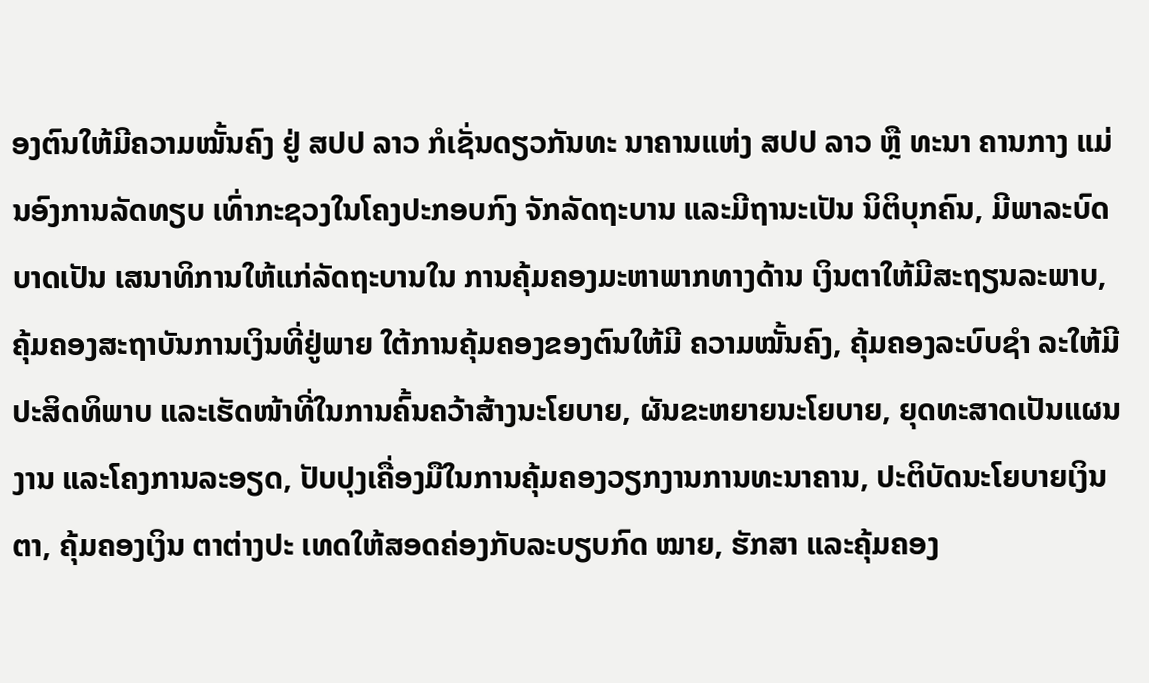ອງຕົນໃຫ້ມີຄວາມໝັ້ນຄົງ ຢູ່ ສປປ ລາວ ກໍເຊັ່ນດຽວກັນທະ ນາຄານແຫ່ງ ສປປ ລາວ ຫຼື ທະນາ ຄານກາງ ແມ່ນອົງການລັດທຽບ ເທົ່າກະຊວງໃນໂຄງປະກອບກົງ ຈັກລັດຖະບານ ແລະມີຖານະເປັນ ນິຕິບຸກຄົນ, ມີພາລະບົດບາດເປັນ ເສນາທິການໃຫ້ແກ່ລັດຖະບານໃນ ການຄຸ້ມຄອງມະຫາພາກທາງດ້ານ ເງິນຕາໃຫ້ມີສະຖຽນລະພາບ, ຄຸ້ມຄອງສະຖາບັນການເງິນທີ່ຢູ່ພາຍ ໃຕ້ການຄຸ້ມຄອງຂອງຕົນໃຫ້ມີ ຄວາມໝັ້ນຄົງ, ຄຸ້ມຄອງລະບົບຊໍາ ລະໃຫ້ມີປະສິດທິພາບ ແລະເຮັດໜ້າທີ່ໃນການຄົ້ນຄວ້າສ້າງນະໂຍບາຍ, ຜັນຂະຫຍາຍນະໂຍບາຍ, ຍຸດທະສາດເປັນແຜນງານ ແລະໂຄງການລະອຽດ, ປັບປຸງເຄື່ອງມືໃນການຄຸ້ມຄອງວຽກງານການທະນາຄານ, ປະຕິບັດນະໂຍບາຍເງິນຕາ, ຄຸ້ມຄອງເງິນ ຕາຕ່າງປະ ເທດໃຫ້ສອດຄ່ອງກັບລະບຽບກົດ ໝາຍ, ຮັກສາ ແລະຄຸ້ມຄອງ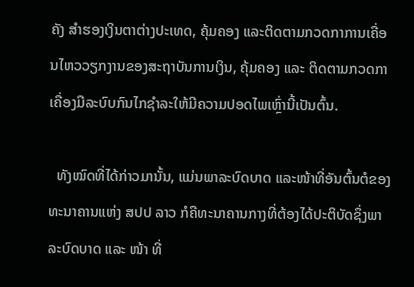ຄັງ ສໍາຮອງເງິນຕາຕ່າງປະເທດ, ຄຸ້ມຄອງ ແລະຕິດຕາມກວດກາການເຄື່ອນໄຫວວຽກງານຂອງສະຖາບັນການເງິນ, ຄຸ້ມຄອງ ແລະ ຕິດຕາມກວດກາເຄື່ອງມືລະບົບກົນໄກຊໍາລະໃຫ້ມີຄວາມປອດໄພເຫຼົ່ານີ້ເປັນຕົ້ນ.

  ທັງໝົດທີ່ໄດ້ກ່າວມານັ້ນ, ແມ່ນພາລະບົດບາດ ແລະໜ້າທີ່ອັນຕົ້ນຕໍຂອງທະນາຄານແຫ່ງ ສປປ ລາວ ກໍຄືທະນາຄານກາງທີ່ຕ້ອງໄດ້ປະຕິບັດຊຶ່ງພາລະບົດບາດ ແລະ ໜ້າ ທີ່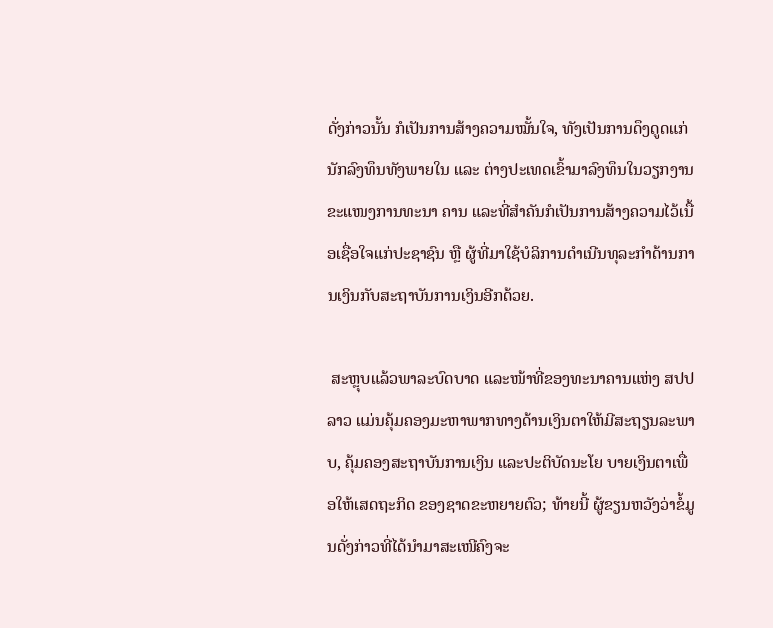ດັ່ງກ່າວນັ້ນ ກໍເປັນການສ້າງຄວາມໝັ້ນໃຈ, ທັງເປັນການດຶງດູດແກ່ນັກລົງທຶນທັງພາຍໃນ ແລະ ຕ່າງປະເທດເຂົ້າມາລົງທຶນໃນວຽກງານຂະແໜງການທະນາ ຄານ ແລະທີ່ສໍາຄັນກໍເປັນການສ້າງຄວາມໄວ້ເນື້ອເຊື່ອໃຈແກ່ປະຊາຊົນ ຫຼື ຜູ້ທີ່ມາໃຊ້ບໍລິການດໍາເນີນທຸລະກໍາດ້ານການເງິນກັບສະຖາບັນການເງິນອີກດ້ວຍ.

 ສະຫຼຸບແລ້ວພາລະບົດບາດ ແລະໜ້າທີ່ຂອງທະນາຄານແຫ່ງ ສປປ ລາວ ແມ່ນຄຸ້ມຄອງມະຫາພາກທາງດ້ານເງິນຕາໃຫ້ມີສະຖຽນລະພາບ, ຄຸ້ມຄອງສະຖາບັນການເງິນ ແລະປະຕິບັດນະໂຍ ບາຍເງິນຕາເພື່ອໃຫ້ເສດຖະກິດ ຂອງຊາດຂະຫຍາຍຕົວ; ທ້າຍນີ້ ຜູ້ຂຽນຫວັງວ່າຂໍ້ມູນດັ່ງກ່າວທີ່ໄດ້ນໍາມາສະເໜີຄົງຈະ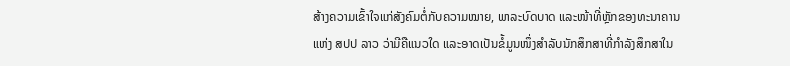ສ້າງຄວາມເຂົ້າໃຈແກ່ສັງຄົມຕໍ່ກັບຄວາມໝາຍ, ພາລະບົດບາດ ແລະໜ້າທີ່ຫຼັກຂອງທະນາຄານແຫ່ງ ສປປ ລາວ ວ່າມີຄືແນວໃດ ແລະອາດເປັນຂໍ້ມູນໜຶ່ງສໍາລັບນັກສຶກສາທີ່ກໍາລັງສຶກສາໃນ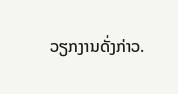ວຽກງານດັ່ງກ່າວ.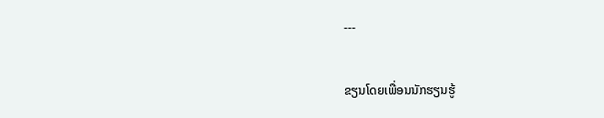---

ຂຽນໂດຍເພື່ອນນັກຮຽນຮູ້